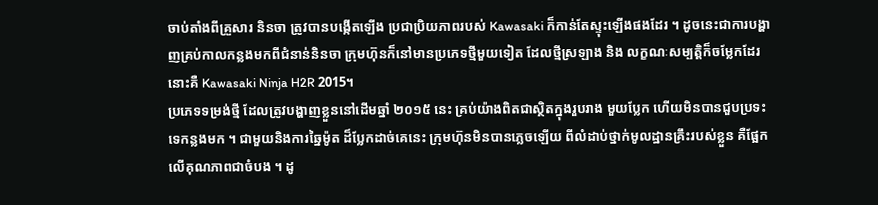ចាប់តាំងពីគ្រួសារ និនចា ត្រូវបានបង្កើតឡើង ប្រជាប្រិយភាពរបស់ Kawasaki ក៏កាន់តែស្ទុះឡើងផងដែរ ។ ដូចនេះជាការបង្ហាញគ្រប់កាលកន្លងមកពីជំនាន់និនចា ក្រុមហ៊ុនក៏នៅមានប្រភេទថ្មីមួយទៀត ដែលថ្មីស្រឡាង និង លក្ខណៈសម្បត្ដិក៏ចម្លែកដែរ នោះគឺ Kawasaki Ninja H2R 2015។
ប្រភេទទម្រង់ថ្មី ដែលត្រូវបង្ហាញខ្លួននៅដើមឆ្នាំ ២០១៥ នេះ គ្រប់យ៉ាងពិតជាស្ថិតក្នុងរួបរាង មួយប្លែក ហើយមិនបានជួបប្រទះទេកន្លងមក ។ ជាមួយនិងការឆ្នៃម៉ូត ដ៏ប្លែកដាច់គេនេះ ក្រុមហ៊ុនមិនបានភ្លេចឡើយ ពីលំដាប់ថ្នាក់មូលដ្ឋានគ្រឹះរបស់ខ្លួន គឺផ្អែកលើគុណភាពជាចំបង ។ ដូ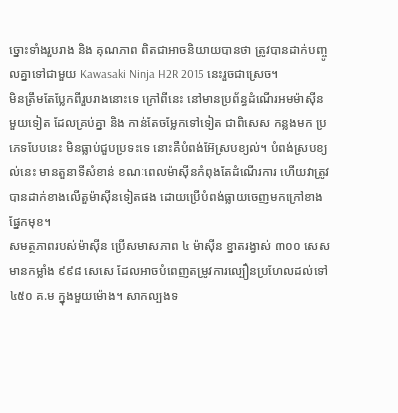ច្នោះទាំងរួបរាង និង គុណភាព ពិតជាអាចនិយាយបានថា ត្រូវបានដាក់បញ្ចូលគ្នាទៅជាមួយ Kawasaki Ninja H2R 2015 នេះរួចជាស្រេច។
មិនត្រឹមតែប្លែកពីរួបរាងនោះទេ ក្រៅពីនេះ នៅមានប្រព័ន្ធដំណើរអមម៉ាស៊ីនមួយទៀត ដែលគ្រប់គ្នា និង កាន់តែចម្លែកទៅទៀត ជាពិសេស កន្លងមក ប្រភេទបែបនេះ មិនធ្លាប់ជួបប្រទះទេ នោះគឺបំពង់អ៊ែស្របខ្យល់។ បំពង់ស្របខ្យល់នេះ មានតួនាទីសំខាន់ ខណៈពេលម៉ាស៊ីនកំពុងតែដំណើរការ ហើយវាត្រូវបានដាក់ខាងលើតួម៉ាស៊ីនទៀតផង ដោយប្រើបំពង់ធ្លាយចេញមកក្រៅខាងផ្នែកមុខ។
សមត្ថភាពរបស់ម៉ាស៊ីន ប្រើសមាសភាព ៤ ម៉ាស៊ីន ខ្នាតរង្វាស់ ៣០០ សេស មានកម្លាំង ៩៩៨ សេសេ ដែលអាចបំពេញតម្រូវការល្បឿនប្រហែលដល់ទៅ ៤៥០ គ.ម ក្នុងមួយម៉ោង។ សាកល្បងទ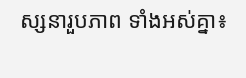ស្សនារួបភាព ទាំងអស់គ្នា៖